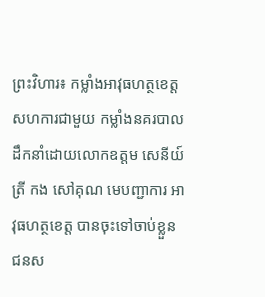ព្រះវិហារ៖ កម្លាំងអាវុធហត្ថខេត្ត សហការជាមួយ កម្លាំងនគរបាល ដឹកនាំដោយលោកឧត្តម សេនីយ៍ត្រី កង សៅគុណ មេបញ្ជាការ អាវុធហត្ថខេត្ត បានចុះទៅចាប់ខ្លួន ជនស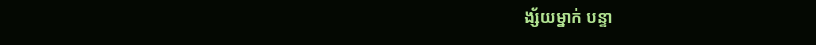ង្ស័យម្នាក់ បន្ទា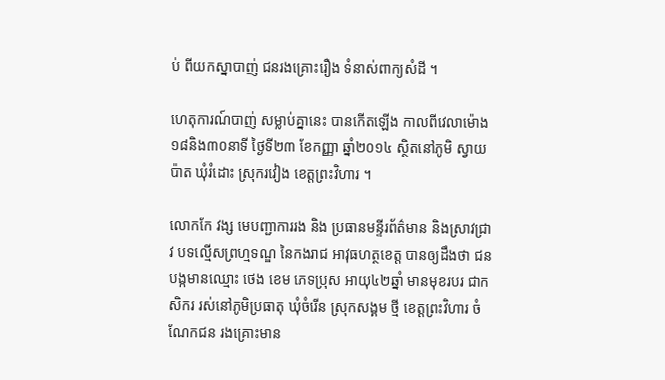ប់ ពីយកស្នាបាញ់ ជនរងគ្រោះរឿង ទំនាស់ពាក្យសំដី ។

ហេតុការណ៍បាញ់ សម្លាប់គ្នានេះ បានកើតឡើង កាលពីវេលាម៉ោង ១៨និង៣០នាទី ថ្ងៃទី២៣ ខែកញ្ញា ឆ្នាំ២០១៤ ស្ថិតនៅភូមិ ស្វាយប៉ាត ឃុំរំដោះ ស្រុករវៀង ខេត្តព្រះវិហារ ។

លោកកែ វង្ស មេបញ្ជាការរង និង ប្រធានមន្ទីរព័ត៌មាន និងស្រាវជ្រាវ បទល្មើសព្រហ្មទណ្ឌ នៃកងរាជ អាវុធហត្ថខេត្ត បានឲ្យដឹងថា ជនបង្កមានឈ្មោះ ថេង ខេម ភេទប្រុស អាយុ៤២ឆ្នាំ មានមុខរបរ ជាកសិករ រស់នៅភូមិប្រធាតុ ឃុំចំរើន ស្រុកសង្គម ថ្មី ខេត្តព្រះវិហារ ចំណែកជន រងគ្រោះមាន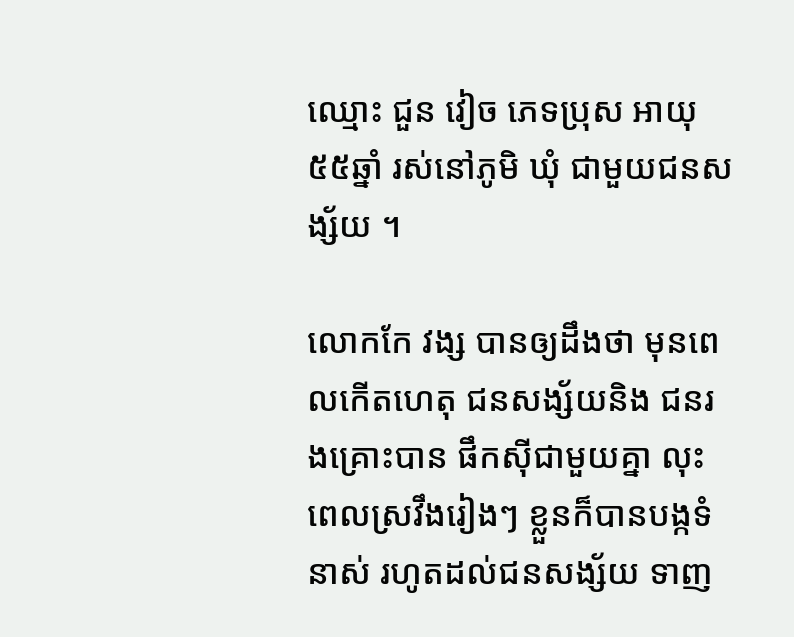ឈ្មោះ ជួន វៀច ភេទប្រុស អាយុ៥៥ឆ្នាំ រស់នៅភូមិ ឃុំ ជាមួយជនសង្ស័យ ។

លោកកែ វង្ស បានឲ្យដឹងថា មុនពេលកើតហេតុ ជនសង្ស័យនិង ជនរងគ្រោះបាន ផឹកស៊ីជាមួយគ្នា លុះពេលស្រវឹងរៀងៗ ខ្លួនក៏បានបង្កទំនាស់ រហូតដល់ជនសង្ស័យ ទាញ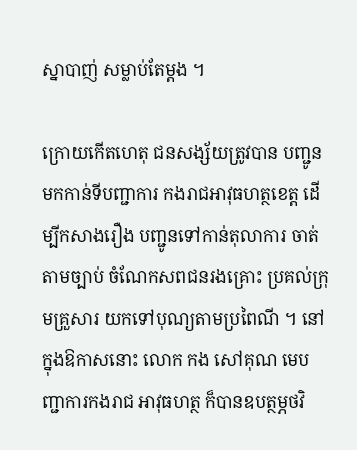ស្នាបាញ់ សម្លាប់តែម្តង ។

ក្រោយកើតហេតុ ជនសង្ស័យត្រូវបាន បញ្ជូនមកកាន់ទីបញ្ជាការ កងរាជអាវុធហត្ថខេត្ត ដើម្បីកសាងរឿង បញ្ជូនទៅកាន់តុលាការ ចាត់តាមច្បាប់ ចំណែកសពជនរងគ្រោះ ប្រគល់ក្រុមគ្រួសារ យកទៅបុណ្យតាមប្រពៃណី ។ នៅក្នុងឱកាសនោះ លោក កង សៅគុណ មេបញ្ជាការកងរាជ អាវុធហត្ថ ក៏បានឧបត្ថម្ភថវិ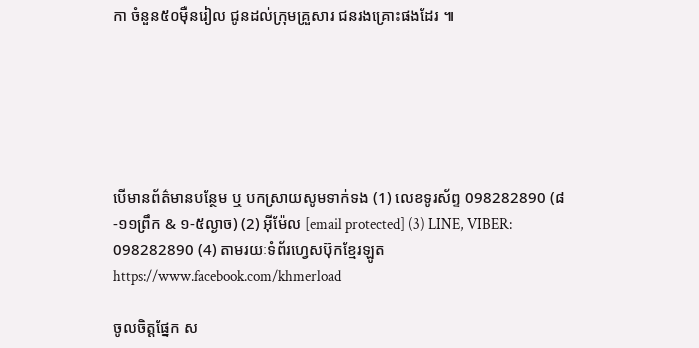កា ចំនួន៥០ម៉ឺនរៀល ជូនដល់ក្រុមគ្រួសារ ជនរងគ្រោះផងដែរ ៕






បើមានព័ត៌មានបន្ថែម ឬ បកស្រាយសូមទាក់ទង (1) លេខទូរស័ព្ទ 098282890 (៨-១១ព្រឹក & ១-៥ល្ងាច) (2) អ៊ីម៉ែល [email protected] (3) LINE, VIBER: 098282890 (4) តាមរយៈទំព័រហ្វេសប៊ុកខ្មែរឡូត https://www.facebook.com/khmerload

ចូលចិត្តផ្នែក ស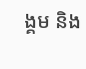ង្គម និង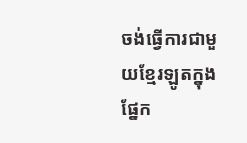ចង់ធ្វើការជាមួយខ្មែរឡូតក្នុងផ្នែក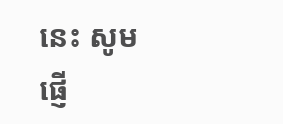នេះ សូមផ្ញើ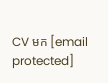CV មក [email protected]